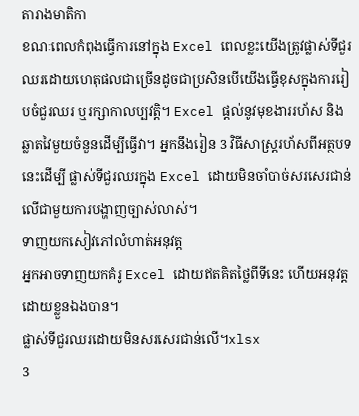តារាងមាតិកា
ខណៈពេលកំពុងធ្វើការនៅក្នុង Excel ពេលខ្លះយើងត្រូវផ្លាស់ទីជួរឈរដោយហេតុផលជាច្រើនដូចជាប្រសិនបើយើងធ្វើខុសក្នុងការរៀបចំជួរឈរ ឬរក្សាកាលប្បវត្តិ។ Excel ផ្តល់នូវមុខងាររហ័ស និងឆ្លាតវៃមួយចំនួនដើម្បីធ្វើវា។ អ្នកនឹងរៀន 3 វិធីសាស្រ្តរហ័សពីអត្ថបទនេះដើម្បី ផ្លាស់ទីជួរឈរក្នុង Excel ដោយមិនចាំបាច់សរសេរជាន់លើជាមួយការបង្ហាញច្បាស់លាស់។
ទាញយកសៀវភៅលំហាត់អនុវត្ត
អ្នកអាចទាញយកគំរូ Excel ដោយឥតគិតថ្លៃពីទីនេះ ហើយអនុវត្តដោយខ្លួនឯងបាន។
ផ្លាស់ទីជួរឈរដោយមិនសរសេរជាន់លើ។xlsx
3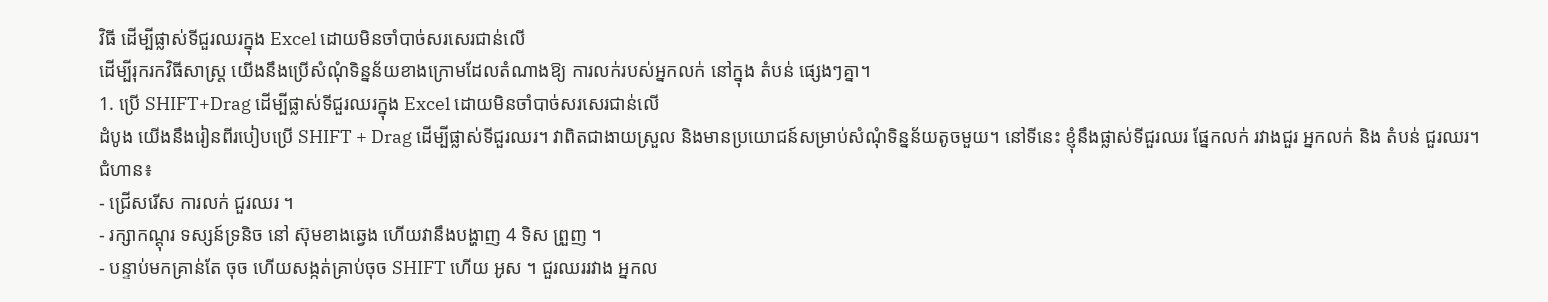វិធី ដើម្បីផ្លាស់ទីជួរឈរក្នុង Excel ដោយមិនចាំបាច់សរសេរជាន់លើ
ដើម្បីរុករកវិធីសាស្រ្ត យើងនឹងប្រើសំណុំទិន្នន័យខាងក្រោមដែលតំណាងឱ្យ ការលក់របស់អ្នកលក់ នៅក្នុង តំបន់ ផ្សេងៗគ្នា។
1. ប្រើ SHIFT+Drag ដើម្បីផ្លាស់ទីជួរឈរក្នុង Excel ដោយមិនចាំបាច់សរសេរជាន់លើ
ដំបូង យើងនឹងរៀនពីរបៀបប្រើ SHIFT + Drag ដើម្បីផ្លាស់ទីជួរឈរ។ វាពិតជាងាយស្រួល និងមានប្រយោជន៍សម្រាប់សំណុំទិន្នន័យតូចមួយ។ នៅទីនេះ ខ្ញុំនឹងផ្លាស់ទីជួរឈរ ផ្នែកលក់ រវាងជួរ អ្នកលក់ និង តំបន់ ជួរឈរ។
ជំហាន៖
- ជ្រើសរើស ការលក់ ជួរឈរ ។
- រក្សាកណ្តុរ ទស្សន៍ទ្រនិច នៅ ស៊ុមខាងឆ្វេង ហើយវានឹងបង្ហាញ 4 ទិស ព្រួញ ។
- បន្ទាប់មកគ្រាន់តែ ចុច ហើយសង្កត់គ្រាប់ចុច SHIFT ហើយ អូស ។ ជួរឈររវាង អ្នកល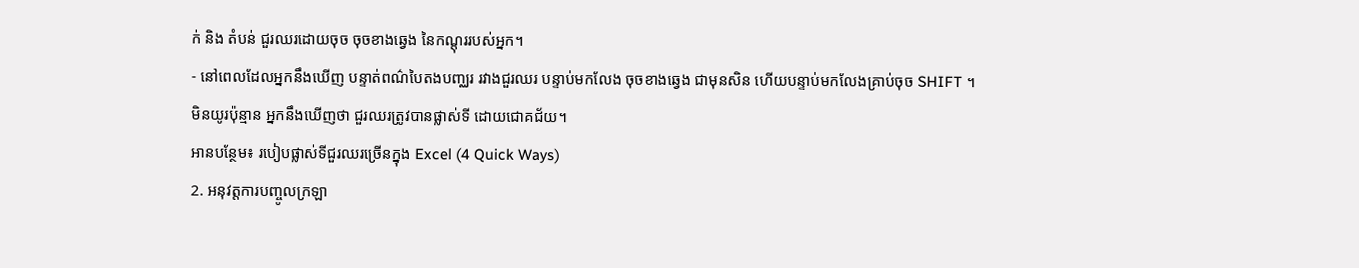ក់ និង តំបន់ ជួរឈរដោយចុច ចុចខាងឆ្វេង នៃកណ្តុររបស់អ្នក។
- នៅពេលដែលអ្នកនឹងឃើញ បន្ទាត់ពណ៌បៃតងបញ្ឈរ រវាងជួរឈរ បន្ទាប់មកលែង ចុចខាងឆ្វេង ជាមុនសិន ហើយបន្ទាប់មកលែងគ្រាប់ចុច SHIFT ។
មិនយូរប៉ុន្មាន អ្នកនឹងឃើញថា ជួរឈរត្រូវបានផ្លាស់ទី ដោយជោគជ័យ។
អានបន្ថែម៖ របៀបផ្លាស់ទីជួរឈរច្រើនក្នុង Excel (4 Quick Ways)
2. អនុវត្តការបញ្ចូលក្រឡា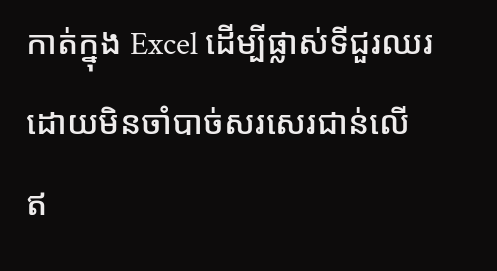កាត់ក្នុង Excel ដើម្បីផ្លាស់ទីជួរឈរដោយមិនចាំបាច់សរសេរជាន់លើ
ឥ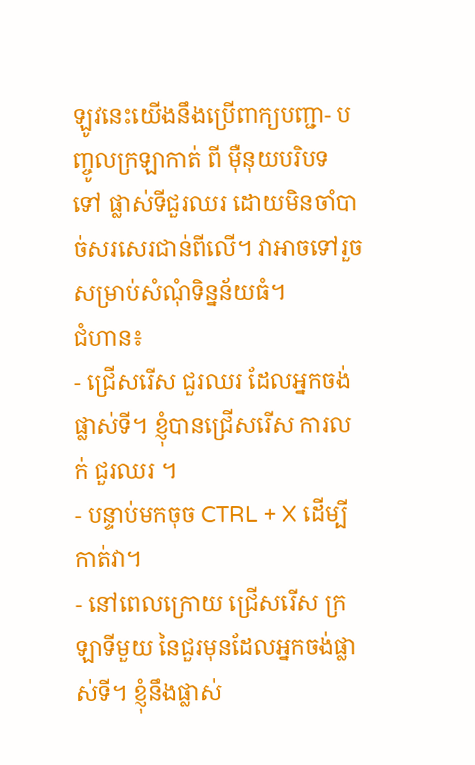ឡូវនេះយើងនឹងប្រើពាក្យបញ្ជា- បញ្ចូលក្រឡាកាត់ ពី ម៉ឺនុយបរិបទ ទៅ ផ្លាស់ទីជួរឈរ ដោយមិនចាំបាច់សរសេរជាន់ពីលើ។ វាអាចទៅរួចសម្រាប់សំណុំទិន្នន័យធំ។
ជំហាន៖
- ជ្រើសរើស ជួរឈរ ដែលអ្នកចង់ ផ្លាស់ទី។ ខ្ញុំបានជ្រើសរើស ការលក់ ជួរឈរ ។
- បន្ទាប់មកចុច CTRL + X ដើម្បីកាត់វា។
- នៅពេលក្រោយ ជ្រើសរើស ក្រឡាទីមួយ នៃជួរមុនដែលអ្នកចង់ផ្លាស់ទី។ ខ្ញុំនឹងផ្លាស់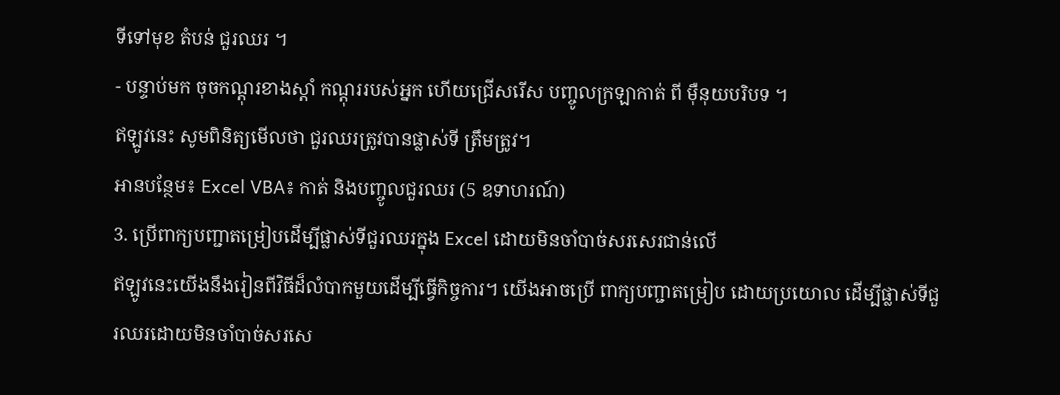ទីទៅមុខ តំបន់ ជួរឈរ ។
- បន្ទាប់មក ចុចកណ្ដុរខាងស្ដាំ កណ្តុររបស់អ្នក ហើយជ្រើសរើស បញ្ចូលក្រឡាកាត់ ពី ម៉ឺនុយបរិបទ ។
ឥឡូវនេះ សូមពិនិត្យមើលថា ជួរឈរត្រូវបានផ្លាស់ទី ត្រឹមត្រូវ។
អានបន្ថែម៖ Excel VBA៖ កាត់ និងបញ្ចូលជួរឈរ (5 ឧទាហរណ៍)
3. ប្រើពាក្យបញ្ជាតម្រៀបដើម្បីផ្លាស់ទីជួរឈរក្នុង Excel ដោយមិនចាំបាច់សរសេរជាន់លើ
ឥឡូវនេះយើងនឹងរៀនពីវិធីដ៏លំបាកមួយដើម្បីធ្វើកិច្ចការ។ យើងអាចប្រើ ពាក្យបញ្ជាតម្រៀប ដោយប្រយោល ដើម្បីផ្លាស់ទីជួរឈរដោយមិនចាំបាច់សរសេ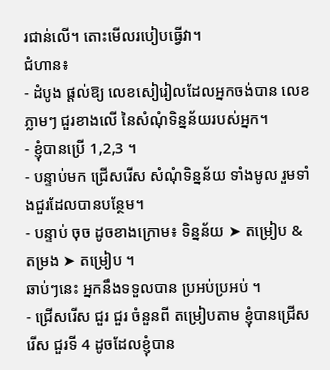រជាន់លើ។ តោះមើលរបៀបធ្វើវា។
ជំហាន៖
- ដំបូង ផ្តល់ឱ្យ លេខសៀរៀលដែលអ្នកចង់បាន លេខ ភ្លាមៗ ជួរខាងលើ នៃសំណុំទិន្នន័យរបស់អ្នក។
- ខ្ញុំបានប្រើ 1,2,3 ។
- បន្ទាប់មក ជ្រើសរើស សំណុំទិន្នន័យ ទាំងមូល រួមទាំងជួរដែលបានបន្ថែម។
- បន្ទាប់ ចុច ដូចខាងក្រោម៖ ទិន្នន័យ ➤ តម្រៀប & តម្រង ➤ តម្រៀប ។
ឆាប់ៗនេះ អ្នកនឹងទទួលបាន ប្រអប់ប្រអប់ ។
- ជ្រើសរើស ជួរ ជួរ ចំនួនពី តម្រៀបតាម ខ្ញុំបានជ្រើសរើស ជួរទី 4 ដូចដែលខ្ញុំបាន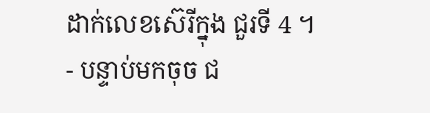ដាក់លេខស៊េរីក្នុង ជួរទី 4 ។
- បន្ទាប់មកចុច ជ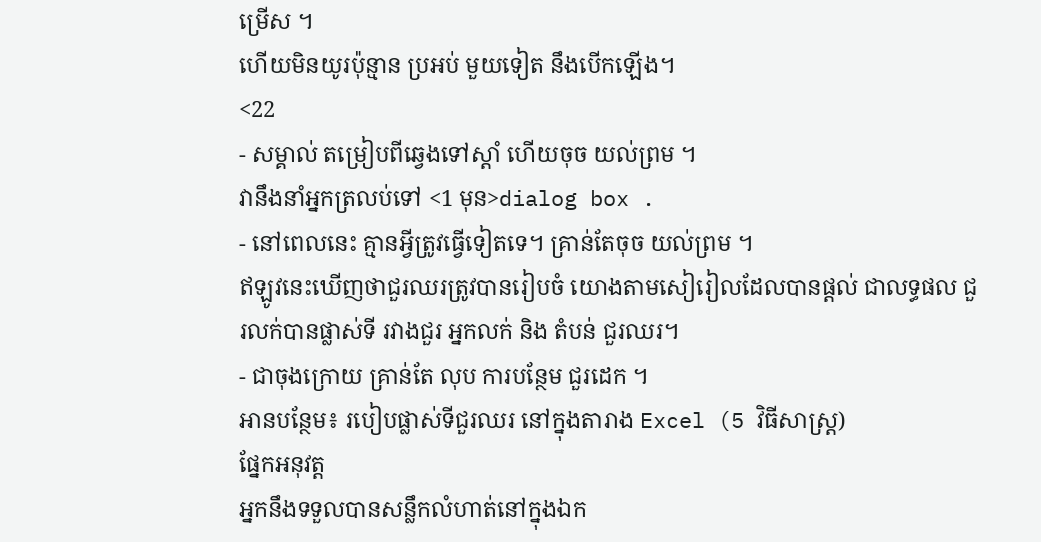ម្រើស ។
ហើយមិនយូរប៉ុន្មាន ប្រអប់ មួយទៀត នឹងបើកឡើង។
<22
- សម្គាល់ តម្រៀបពីឆ្វេងទៅស្តាំ ហើយចុច យល់ព្រម ។
វានឹងនាំអ្នកត្រលប់ទៅ <1 មុន>dialog box .
- នៅពេលនេះ គ្មានអ្វីត្រូវធ្វើទៀតទេ។ គ្រាន់តែចុច យល់ព្រម ។
ឥឡូវនេះឃើញថាជួរឈរត្រូវបានរៀបចំ យោងតាមសៀរៀលដែលបានផ្តល់ ជាលទ្ធផល ជួរលក់បានផ្លាស់ទី រវាងជួរ អ្នកលក់ និង តំបន់ ជួរឈរ។
- ជាចុងក្រោយ គ្រាន់តែ លុប ការបន្ថែម ជួរដេក ។
អានបន្ថែម៖ របៀបផ្លាស់ទីជួរឈរ នៅក្នុងតារាង Excel (5 វិធីសាស្រ្ត)
ផ្នែកអនុវត្ត
អ្នកនឹងទទួលបានសន្លឹកលំហាត់នៅក្នុងឯក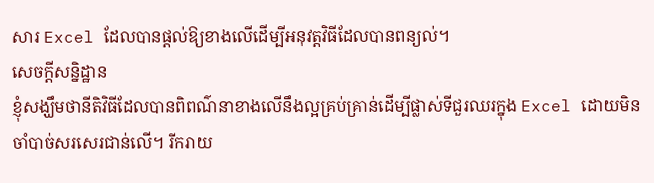សារ Excel ដែលបានផ្តល់ឱ្យខាងលើដើម្បីអនុវត្តវិធីដែលបានពន្យល់។
សេចក្តីសន្និដ្ឋាន
ខ្ញុំសង្ឃឹមថានីតិវិធីដែលបានពិពណ៌នាខាងលើនឹងល្អគ្រប់គ្រាន់ដើម្បីផ្លាស់ទីជួរឈរក្នុង Excel ដោយមិនចាំបាច់សរសេរជាន់លើ។ រីករាយ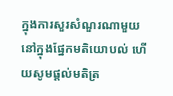ក្នុងការសួរសំណួរណាមួយនៅក្នុងផ្នែកមតិយោបល់ ហើយសូមផ្តល់មតិត្រ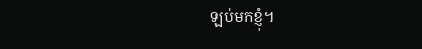ឡប់មកខ្ញុំ។